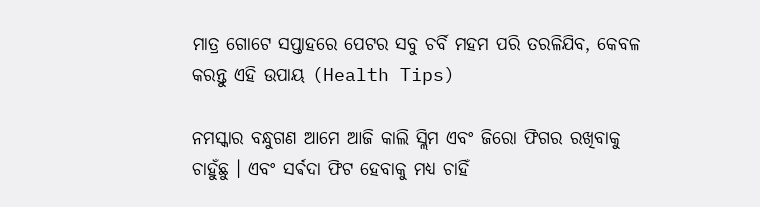ମାତ୍ର ଗୋଟେ ସପ୍ତାହରେ ପେଟର ସବୁ ଚର୍ବି ମହମ ପରି ତରଳିଯିବ, କେବଳ କରନ୍ତୁ ଏହି ଉପାୟ (Health Tips)

ନମସ୍କାର ବନ୍ଧୁଗଣ ଆମେ ଆଜି କାଲି ସ୍ଲିମ ଏବଂ ଜିରୋ ଫିଗର ରଖିବାକୁ ଚାହୁଁଛୁ । ଏବଂ ସର୍ଵଦା ଫିଟ ହେବାକୁ ମଧ୍ୟ ଚାହିଁ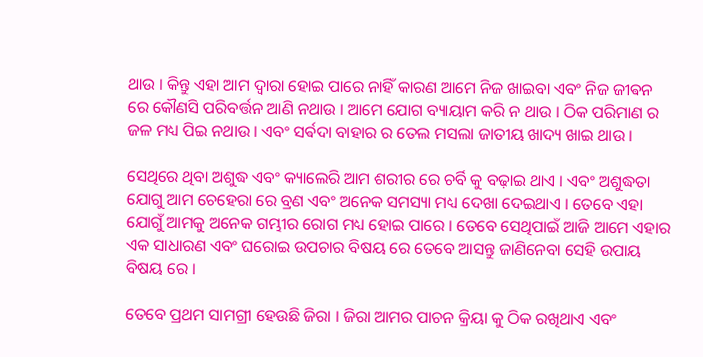ଥାଉ । କିନ୍ତୁ ଏହା ଆମ ଦ୍ୱାରା ହୋଇ ପାରେ ନାହିଁ କାରଣ ଆମେ ନିଜ ଖାଇବା ଏବଂ ନିଜ ଜୀଵନ ରେ କୌଣସି ପରିବର୍ତ୍ତନ ଆଣି ନଥାଉ । ଆମେ ଯୋଗ ବ୍ୟାୟାମ କରି ନ ଥାଉ । ଠିକ ପରିମାଣ ର ଜଳ ମଧ୍ୟ ପିଇ ନଥାଉ । ଏବଂ ସର୍ଵଦା ବାହାର ର ତେଲ ମସଲା ଜାତୀୟ ଖାଦ୍ୟ ଖାଇ ଥାଉ ।

ସେଥିରେ ଥିବା ଅଶୁଦ୍ଧ ଏବଂ କ୍ୟାଲେରି ଆମ ଶରୀର ରେ ଚର୍ବି କୁ ବଢ଼ାଇ ଥାଏ । ଏବଂ ଅଶୁଦ୍ଧତା ଯୋଗୁ ଆମ ଚେହେରା ରେ ବ୍ରଣ ଏବଂ ଅନେକ ସମସ୍ୟା ମଧ୍ୟ ଦେଖା ଦେଇଥାଏ । ତେବେ ଏହା ଯୋଗୁଁ ଆମକୁ ଅନେକ ଗମ୍ଭୀର ରୋଗ ମଧ୍ୟ ହୋଇ ପାରେ । ତେବେ ସେଥିପାଇଁ ଆଜି ଆମେ ଏହାର ଏକ ସାଧାରଣ ଏବଂ ଘରୋଇ ଉପଚାର ବିଷୟ ରେ ତେବେ ଆସନ୍ତୁ ଜାଣିନେବା ସେହି ଉପାୟ ବିଷୟ ରେ ।

ତେବେ ପ୍ରଥମ ସାମଗ୍ରୀ ହେଉଛି ଜିରା । ଜିରା ଆମର ପାଚନ କ୍ରିୟା କୁ ଠିକ ରଖିଥାଏ ଏବଂ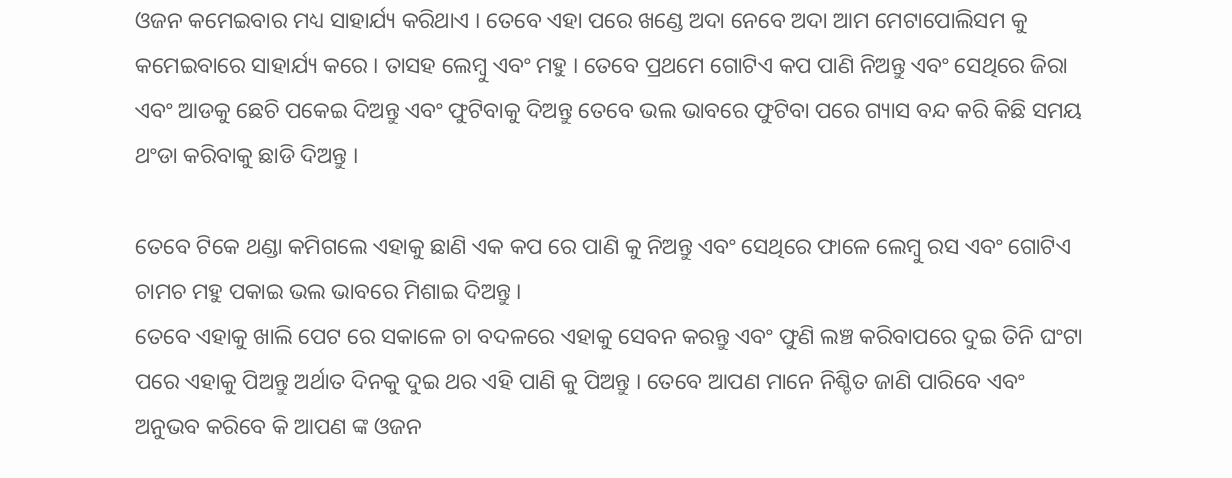ଓଜନ କମେଇବାର ମଧ୍ୟ ସାହାର୍ଯ୍ୟ କରିଥାଏ । ତେବେ ଏହା ପରେ ଖଣ୍ଡେ ଅଦା ନେବେ ଅଦା ଆମ ମେଟାପୋଲିସମ କୁ କମେଇବାରେ ସାହାର୍ଯ୍ୟ କରେ । ତାସହ ଲେମ୍ବୁ ଏବଂ ମହୁ । ତେବେ ପ୍ରଥମେ ଗୋଟିଏ କପ ପାଣି ନିଅନ୍ତୁ ଏବଂ ସେଥିରେ ଜିରା ଏବଂ ଆଡକୁ ଛେଚି ପକେଇ ଦିଅନ୍ତୁ ଏବଂ ଫୁଟିବାକୁ ଦିଅନ୍ତୁ ତେବେ ଭଲ ଭାବରେ ଫୁଟିବା ପରେ ଗ୍ୟାସ ବନ୍ଦ କରି କିଛି ସମୟ ଥଂଡା କରିବାକୁ ଛାଡି ଦିଅନ୍ତୁ ।

ତେବେ ଟିକେ ଥଣ୍ଡା କମିଗଲେ ଏହାକୁ ଛାଣି ଏକ କପ ରେ ପାଣି କୁ ନିଅନ୍ତୁ ଏବଂ ସେଥିରେ ଫାଳେ ଲେମ୍ବୁ ରସ ଏବଂ ଗୋଟିଏ ଚାମଚ ମହୁ ପକାଇ ଭଲ ଭାବରେ ମିଶାଇ ଦିଅନ୍ତୁ ।
ତେବେ ଏହାକୁ ଖାଲି ପେଟ ରେ ସକାଳେ ଚା ବଦଳରେ ଏହାକୁ ସେବନ କରନ୍ତୁ ଏବଂ ଫୁଣି ଲଞ୍ଚ କରିବାପରେ ଦୁଇ ତିନି ଘଂଟା ପରେ ଏହାକୁ ପିଅନ୍ତୁ ଅର୍ଥାତ ଦିନକୁ ଦୁଇ ଥର ଏହି ପାଣି କୁ ପିଅନ୍ତୁ । ତେବେ ଆପଣ ମାନେ ନିଶ୍ଚିତ ଜାଣି ପାରିବେ ଏବଂ ଅନୁଭବ କରିବେ କି ଆପଣ ଙ୍କ ଓଜନ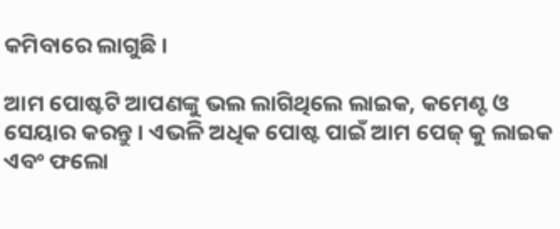କମିବାରେ ଲାଗୁଛି ।

ଆମ ପୋଷ୍ଟଟି ଆପଣଙ୍କୁ ଭଲ ଲାଗିଥିଲେ ଲାଇକ, କମେଣ୍ଟ ଓ ସେୟାର କରନ୍ତୁ । ଏଭଳି ଅଧିକ ପୋଷ୍ଟ ପାଇଁ ଆମ ପେଜ୍ କୁ ଲାଇକ ଏବଂ ଫଲୋ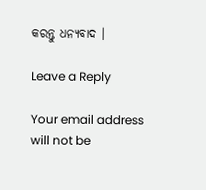କରନ୍ତୁ ଧନ୍ୟବାଦ ।

Leave a Reply

Your email address will not be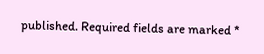published. Required fields are marked *